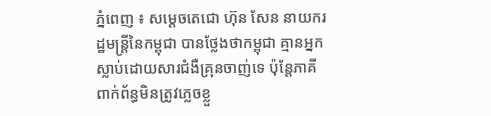ភ្នំពេញ ៖ សម្ដេចតេជោ ហ៊ុន សែន នាយករដ្ឋមន្ដ្រីនៃកម្ពុជា បានថ្លែងថាកម្ពុជា គ្មានអ្នកស្លាប់ដោយសារជំងឺគ្រុនចាញ់ទេ ប៉ុន្ដែភាគីពាក់ព័ន្ធមិនត្រូវភ្លេចខ្លួ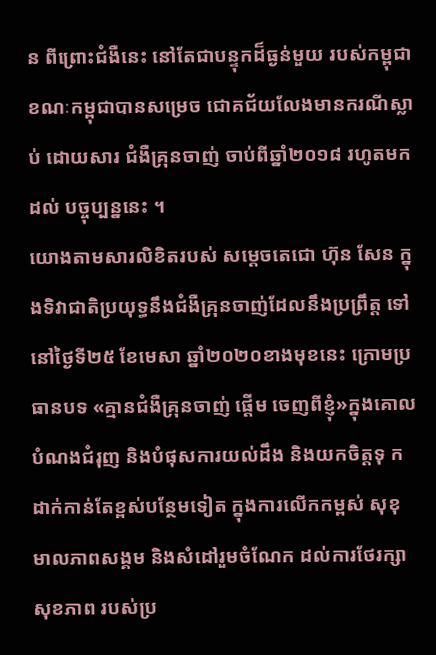ន ពីព្រោះជំងឺនេះ នៅតែជាបន្ទុកដ៏ធ្ងន់មួយ របស់កម្ពុជា ខណៈកម្ពុជាបានសម្រេច ជោគជ័យលែងមានករណីស្លាប់ ដោយសារ ជំងឺគ្រុនចាញ់ ចាប់ពីឆ្នាំ២០១៨ រហូតមកដល់ បច្ចុប្បន្ននេះ ។
យោងតាមសារលិខិតរបស់ សម្ដេចតេជោ ហ៊ុន សែន ក្នុងទិវាជាតិប្រយុទ្ធនឹងជំងឺគ្រុនចាញ់ដែលនឹងប្រព្រឹត្ត ទៅនៅថ្ងៃទី២៥ ខែមេសា ឆ្នាំ២០២០ខាងមុខនេះ ក្រោមប្រធានបទ «គ្មានជំងឺគ្រុនចាញ់ ផ្ដើម ចេញពីខ្ញុំ»ក្នុងគោលបំណងជំរុញ និងបំផុសការយល់ដឹង និងយកចិត្តទុ កដាក់កាន់តែខ្ពស់បន្ថែមទៀត ក្នុងការលើកកម្ពស់ សុខុមាលភាពសង្គម និងសំដៅរួមចំណែក ដល់ការថែរក្សាសុខភាព របស់ប្រ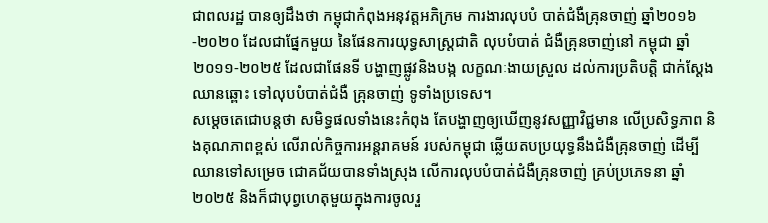ជាពលរដ្ឋ បានឲ្យដឹងថា កម្ពុជាកំពុងអនុវត្តអភិក្រម ការងារលុបបំ បាត់ជំងឺគ្រុនចាញ់ ឆ្នាំ២០១៦-២០២០ ដែលជាផ្នែកមួយ នៃផែនការយុទ្ធសាស្ដ្រជាតិ លុបបំបាត់ ជំងឺគ្រុនចាញ់នៅ កម្ពុជា ឆ្នាំ២០១១-២០២៥ ដែលជាផែនទី បង្ហាញផ្លូវនិងបង្ក លក្ខណៈងាយស្រួល ដល់ការប្រតិបត្តិ ជាក់ស្ដែងឈានឆ្ពោះ ទៅលុបបំបាត់ជំងឺ គ្រុនចាញ់ ទូទាំងប្រទេស។
សម្ដេចតេជោបន្ដថា សមិទ្ធផលទាំងនេះកំពុង តែបង្ហាញឲ្យឃើញនូវសញ្ញាវិជ្ជមាន លើប្រសិទ្ធភាព និងគុណភាពខ្ពស់ លើរាល់កិច្ចការអន្ដរាគមន៍ របស់កម្ពុជា ឆ្លើយតបប្រយុទ្ធនឹងជំងឺគ្រុនចាញ់ ដើម្បីឈានទៅសម្រេច ជោគជ័យបានទាំងស្រុង លើការលុបបំបាត់ជំងឺគ្រុនចាញ់ គ្រប់ប្រភេទនា ឆ្នាំ២០២៥ និងក៏ជាបុព្វហេតុមួយក្នុងការចូលរួ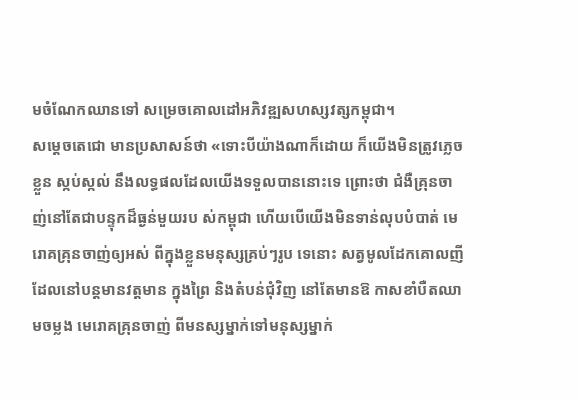មចំណែកឈានទៅ សម្រេចគោលដៅអភិវឌ្ឍសហស្សវត្សកម្ពុជា។
សម្ដេចតេជោ មានប្រសាសន៍ថា «ទោះបីយ៉ាងណាក៏ដោយ ក៏យើងមិនត្រូវភ្លេចខ្លួន ស្កប់ស្កល់ នឹងលទ្ធផលដែលយើងទទួលបាននោះទេ ព្រោះថា ជំងឺគ្រុនចាញ់នៅតែជាបន្ទុកដ៏ធ្ងន់មួយរប ស់កម្ពុជា ហើយបើយើងមិនទាន់លុបបំបាត់ មេរោគគ្រុនចាញ់ឲ្យអស់ ពីក្នុងខ្លួនមនុស្សគ្រប់ៗរូប ទេនោះ សត្វមូលដែកគោលញី ដែលនៅបន្ដមានវត្តមាន ក្នុងព្រៃ និងតំបន់ជុំវិញ នៅតែមានឱ កាសខាំបឺតឈាមចម្លង មេរោគគ្រុនចាញ់ ពីមនស្សម្នាក់ទៅមនុស្សម្នាក់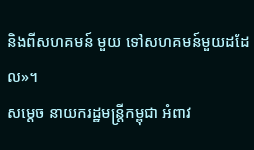និងពីសហគមន៍ មួយ ទៅសហគមន៍មួយដដែល»។
សម្ដេច នាយករដ្ឋមន្ដ្រីកម្ពុជា អំពាវ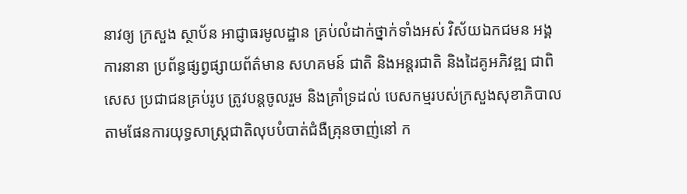នាវឲ្យ ក្រសួង ស្ថាប័ន អាជ្ញាធរមូលដ្ឋាន គ្រប់លំដាក់ថ្នាក់ទាំងអស់ វិស័យឯកជមន អង្គការនានា ប្រព័ន្ធផ្សព្វផ្សាយព័ត៌មាន សហគមន៍ ជាតិ និងអន្ដរជាតិ និងដៃគូអភិវឌ្ឍ ជាពិសេស ប្រជាជនគ្រប់រូប ត្រូវបន្ដចូលរួម និងគ្រាំទ្រដល់ បេសកម្មរបស់ក្រសួងសុខាភិបាល តាមផែនការយុទ្ធសាស្ដ្រជាតិលុបបំបាត់ជំងឺគ្រុនចាញ់នៅ ក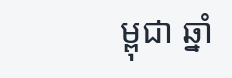ម្ពុជា ឆ្នាំ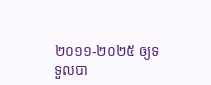២០១១-២០២៥ ឲ្យទទួលបា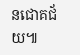នជោគជ័យ៕